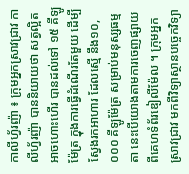កាលីហ្វ័រញ៉ា ៖ ក្រុមអ្នកស្រាវជ្រាវ កាលីហ្វ័រញ៉ា បាននិយាយថា សត្វល្អិត អាចហោះហើរ បានដល់ទៅ ១៥ គីឡូម៉ែត្រ ក្នុងការធ្វើដំណើរតែមួយ ដើម្បីស្វែងរកអាហារ ដែលស្មើ នឹង១០,០០០ គីឡូម៉ែត្រ សម្រាប់មនុស្សធម្មតា នេះបើយោងតាមការចេញផ្សាយ ពីគេហទំព័រឌៀលីម៉ែល ។ ក្រុមអ្នកស្រាវជ្រាវ មកពីវិទ្យាស្ថានបច្ចេកវិទ្យា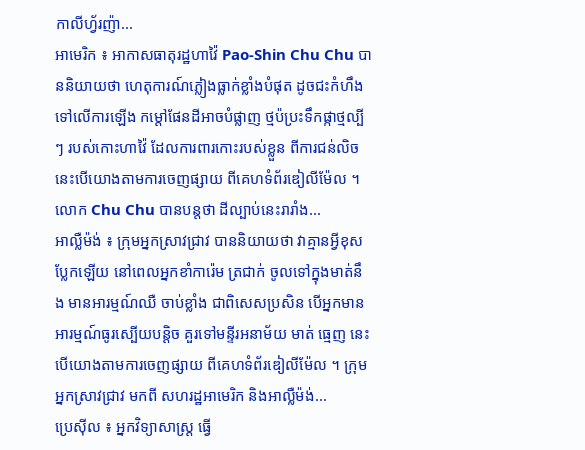កាលីហ្វ័រញ៉ា...
អាមេរិក ៖ អាកាសធាតុរដ្ឋហាវ៉ៃ Pao-Shin Chu Chu បាននិយាយថា ហេតុការណ៍ភ្លៀងធ្លាក់ខ្លាំងបំផុត ដូចជះកំហឹងទៅលើការឡើង កម្ដៅផែនដីអាចបំផ្លាញ ថ្មប៉ប្រះទឹកផ្កាថ្មល្បីៗ របស់កោះហាវ៉ៃ ដែលការពារកោះរបស់ខ្លួន ពីការជន់លិច នេះបើយោងតាមការចេញផ្សាយ ពីគេហទំព័រឌៀលីម៉ែល ។ លោក Chu Chu បានបន្តថា ដីល្បាប់នេះរារាំង...
អាល្លឺម៉ង់ ៖ ក្រុមអ្នកស្រាវជ្រាវ បាននិយាយថា វាគ្មានអ្វីខុសប្លែកឡើយ នៅពេលអ្នកខាំការ៉េម ត្រជាក់ ចូលទៅក្នុងមាត់នឹង មានអារម្មណ៍ឈឺ ចាប់ខ្លាំង ជាពិសេសប្រសិន បើអ្នកមានអារម្មណ៍ធូរស្បើយបន្តិច គួរទៅមន្ទីរអនាម័យ មាត់ ធ្មេញ នេះបើយោងតាមការចេញផ្សាយ ពីគេហទំព័រឌៀលីម៉ែល ។ ក្រុមអ្នកស្រាវជ្រាវ មកពី សហរដ្ឋអាមេរិក និងអាល្លឺម៉ង់...
ប្រេស៊ីល ៖ អ្នកវិទ្យាសាស្ត្រ ធ្វើ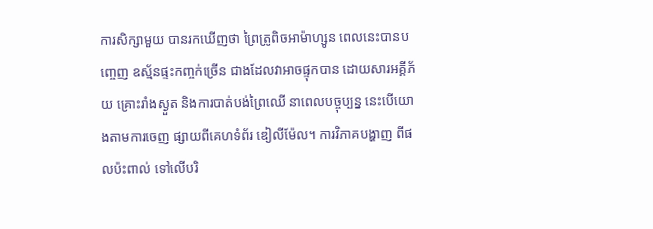ការសិក្សាមួយ បានរកឃើញថា ព្រៃត្រូពិចអាម៉ាហ្សូន ពេលនេះបានបញ្ចេញ ឧស្ម័នផ្ទះកញ្ចក់ច្រើន ជាងដែលវាអាចផ្ទុកបាន ដោយសារអគ្គីភ័យ គ្រោះរាំងស្ងួត និងការបាត់បង់ព្រៃឈើ នាពេលបច្ចុប្បន្ន នេះបើយោងតាមការចេញ ផ្សាយពីគេហទំព័រ ឌៀលីម៉ែល។ ការវិភាគបង្ហាញ ពីផលប៉ះពាល់ ទៅលើបរិ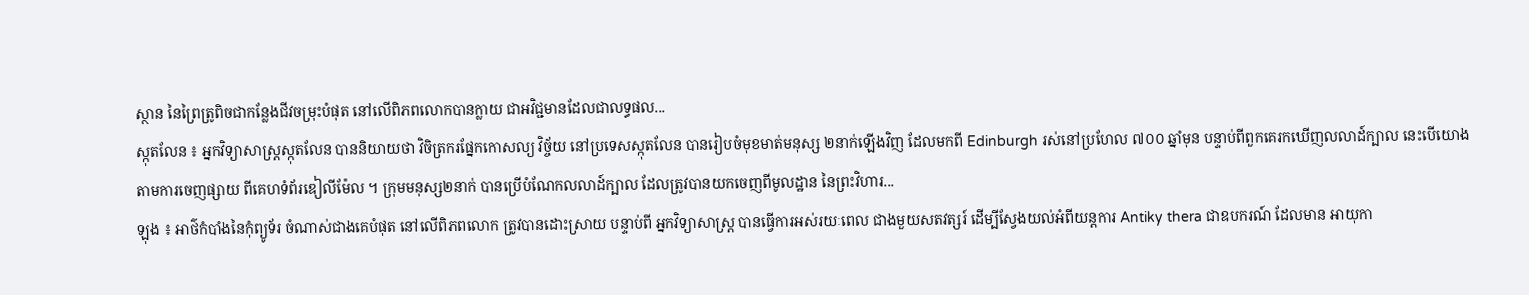ស្ថាន នៃព្រៃត្រូពិចជាកន្លែងជីវចម្រុះបំផុត នៅលើពិភពលោកបានក្លាយ ជាអវិជ្ជមានដែលជាលទ្ធផល...
ស្កុតលែន ៖ អ្នកវិទ្យាសាស្ត្រស្កុតលែន បាននិយាយថា វិចិត្រករផ្នែកកោសល្យ វិច្ច័យ នៅប្រទេសស្កុតលែន បានរៀបចំមុខមាត់មនុស្ស ២នាក់ឡើងវិញ ដែលមកពី Edinburgh រស់នៅប្រហែល ៧០០ ឆ្នាំមុន បន្ទាប់ពីពួកគេរកឃើញលលាដ៍ក្បាល នេះបើយោងតាមការចេញផ្សាយ ពីគេហទំព័រឌៀលីម៉ែល ។ ក្រុមមនុស្ស២នាក់ បានប្រើបំណែកលលាដ៍ក្បាល ដែលត្រូវបានយកចេញពីមូលដ្ឋាន នៃព្រះវិហារ...
ឡុង ៖ អាថ៌កំបាំងនៃកុំព្យូទ័រ ចំណាស់ជាងគេបំផុត នៅលើពិភពលោក ត្រូវបានដោះស្រាយ បន្ទាប់ពី អ្នកវិទ្យាសាស្ត្រ បានធ្វើការអស់រយៈពេល ជាងមួយសតវត្សរ៍ ដើម្បីស្វែងយល់អំពីយន្តការ Antiky thera ជាឧបករណ៍ ដែលមាន អាយុកា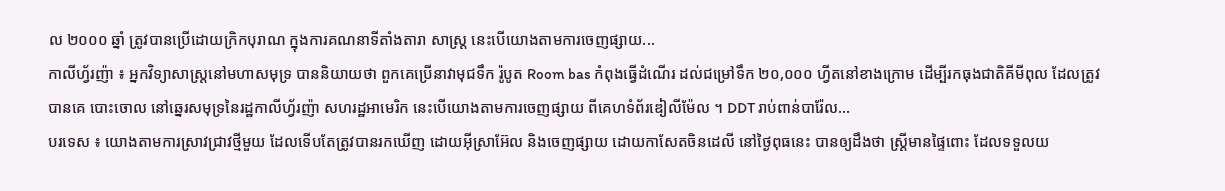ល ២០០០ ឆ្នាំ ត្រូវបានប្រើដោយក្រិកបុរាណ ក្នុងការគណនាទីតាំងតារា សាស្ត្រ នេះបើយោងតាមការចេញផ្សាយ...
កាលីហ្វ័រញ៉ា ៖ អ្នកវិទ្យាសាស្ត្រនៅមហាសមុទ្រ បាននិយាយថា ពួកគេប្រើនាវាមុជទឹក រ៉ូបូត Room bas កំពុងធ្វើដំណើរ ដល់ជម្រៅទឹក ២០,០០០ ហ្វីតនៅខាងក្រោម ដើម្បីរកធុងជាតិគីមីពុល ដែលត្រូវបានគេ បោះចោល នៅឆ្នេរសមុទ្រនៃរដ្ឋកាលីហ្វ័រញ៉ា សហរដ្ឋអាមេរិក នេះបើយោងតាមការចេញផ្សាយ ពីគេហទំព័រឌៀលីម៉ែល ។ DDT រាប់ពាន់បារ៉ែល...
បរទេស ៖ យោងតាមការស្រាវជ្រាវថ្មីមួយ ដែលទើបតែត្រូវបានរកឃើញ ដោយអ៊ីស្រាអ៊ែល និងចេញផ្សាយ ដោយកាសែតចិនដេលី នៅថ្ងៃពុធនេះ បានឲ្យដឹងថា ស្ត្រីមានផ្ទៃពោះ ដែលទទួលយ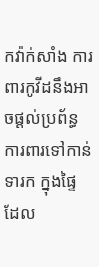កវ៉ាក់សាំង ការពារកូវីដនឹងអាចផ្តល់ប្រព័ន្ធ ការពារទៅកាន់ទារក ក្នុងផ្ទៃ ដែល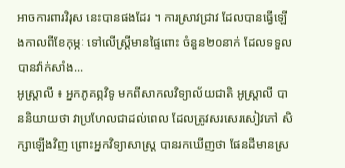អាចការពារវិរុស នេះបានផងដែរ ។ ការស្រាវជ្រាវ ដែលបានធ្វើឡើងកាលពីខែកុម្ភៈ ទៅលើស្ត្រីមានផ្ទៃពោះ ចំនួន២០នាក់ ដែលទទួលបានវ៉ាក់សាំង...
អូស្រ្តាលី ៖ អ្នកភូគព្ភវិទូ មកពីសាកលវិទ្យាល័យជាតិ អូស្រ្តាលី បាននិយាយថា វាប្រហែលជាដល់ពេល ដែលត្រូវសរសេរសៀវភៅ សិក្សាឡើងវិញ ព្រោះអ្នកវិទ្យាសាស្ត្រ បានរកឃើញថា ផែនដីមានស្រ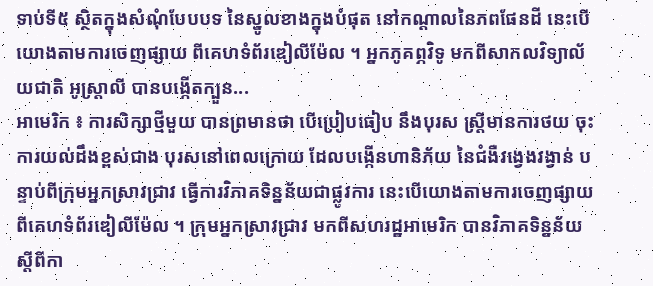ទាប់ទី៥ ស្ថិតក្នុងសំណុំបែបបទ នៃស្នូលខាងក្នុងបំផុត នៅកណ្តាលនៃភពផែនដី នេះបើយោងតាមការចេញផ្សាយ ពីគេហទំព័រឌៀលីម៉ែល ។ អ្នកភូគព្ភវិទូ មកពីសាកលវិទ្យាល័យជាតិ អូស្រ្តាលី បានបង្កើតក្បួន...
អាមេរិក ៖ ការសិក្សាថ្មីមួយ បានព្រមានថា បើប្រៀបធៀប នឹងបុរស ស្ត្រីមានការថយ ចុះការយល់ដឹងខ្ពស់ជាង បុរសនៅពេលក្រោយ ដែលបង្កើនហានិភ័យ នៃជំងឺវង្វេងវង្វាន់ បន្ទាប់ពីក្រុមអ្នកស្រាវជ្រាវ ធ្វើការវិភាគទិន្នន័យជាផ្លូវការ នេះបើយោងតាមការចេញផ្សាយ ពីគេហទំព័រឌៀលីម៉ែល ។ ក្រុមអ្នកស្រាវជ្រាវ មកពីសហរដ្ឋអាមេរិក បានវិភាគទិន្នន័យ ស្តីពីកា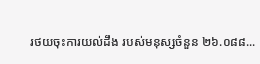រថយចុះការយល់ដឹង របស់មនុស្សចំនួន ២៦.០៨៨...